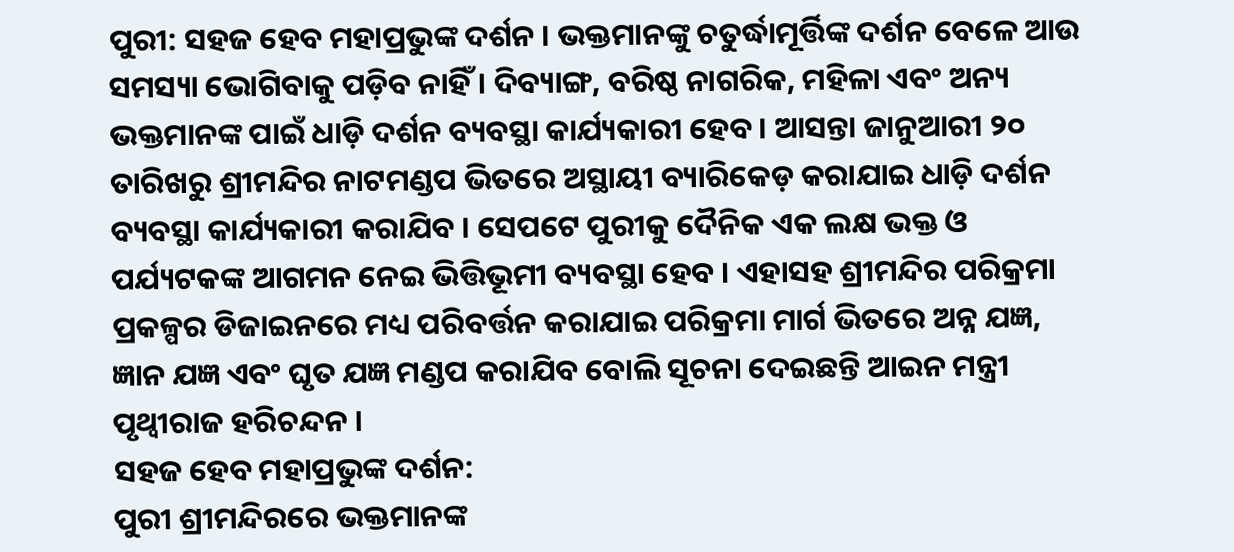ପୁରୀ: ସହଜ ହେବ ମହାପ୍ରଭୁଙ୍କ ଦର୍ଶନ । ଭକ୍ତମାନଙ୍କୁ ଚତୁର୍ଦ୍ଧାମୂର୍ତ୍ତିଙ୍କ ଦର୍ଶନ ବେଳେ ଆଉ ସମସ୍ୟା ଭୋଗିବାକୁ ପଡ଼ିବ ନାହିଁ । ଦିବ୍ୟାଙ୍ଗ, ବରିଷ୍ଠ ନାଗରିକ, ମହିଳା ଏବଂ ଅନ୍ୟ ଭକ୍ତମାନଙ୍କ ପାଇଁ ଧାଡ଼ି ଦର୍ଶନ ବ୍ୟବସ୍ଥା କାର୍ଯ୍ୟକାରୀ ହେବ । ଆସନ୍ତା ଜାନୁଆରୀ ୨୦ ତାରିଖରୁ ଶ୍ରୀମନ୍ଦିର ନାଟମଣ୍ଡପ ଭିତରେ ଅସ୍ଥାୟୀ ବ୍ୟାରିକେଡ଼ କରାଯାଇ ଧାଡ଼ି ଦର୍ଶନ ବ୍ୟବସ୍ଥା କାର୍ଯ୍ୟକାରୀ କରାଯିବ । ସେପଟେ ପୁରୀକୁ ଦୈନିକ ଏକ ଲକ୍ଷ ଭକ୍ତ ଓ ପର୍ଯ୍ୟଟକଙ୍କ ଆଗମନ ନେଇ ଭିତ୍ତିଭୂମୀ ବ୍ୟବସ୍ଥା ହେବ । ଏହାସହ ଶ୍ରୀମନ୍ଦିର ପରିକ୍ରମା ପ୍ରକଳ୍ପର ଡିଜାଇନରେ ମଧ୍ୟ ପରିବର୍ତ୍ତନ କରାଯାଇ ପରିକ୍ରମା ମାର୍ଗ ଭିତରେ ଅନ୍ନ ଯଜ୍ଞ, ଜ୍ଞାନ ଯଜ୍ଞ ଏବଂ ଘୃତ ଯଜ୍ଞ ମଣ୍ଡପ କରାଯିବ ବୋଲି ସୂଚନା ଦେଇଛନ୍ତି ଆଇନ ମନ୍ତ୍ରୀ ପୃଥ୍ୱୀରାଜ ହରିଚନ୍ଦନ ।
ସହଜ ହେବ ମହାପ୍ରଭୁଙ୍କ ଦର୍ଶନ:
ପୁରୀ ଶ୍ରୀମନ୍ଦିରରେ ଭକ୍ତମାନଙ୍କ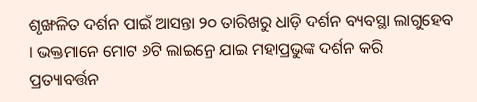ଶୃଙ୍ଖଳିତ ଦର୍ଶନ ପାଇଁ ଆସନ୍ତା ୨୦ ତାରିଖରୁ ଧାଡ଼ି ଦର୍ଶନ ବ୍ୟବସ୍ଥା ଲାଗୁହେବ । ଭକ୍ତମାନେ ମୋଟ ୬ଟି ଲାଇନ୍ରେ ଯାଇ ମହାପ୍ରଭୁଙ୍କ ଦର୍ଶନ କରି ପ୍ରତ୍ୟାବର୍ତ୍ତନ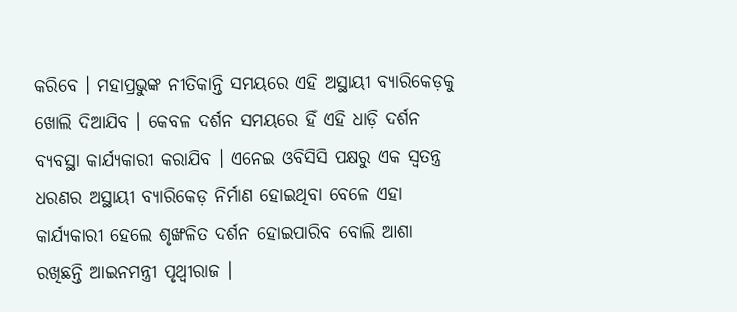କରିବେ । ମହାପ୍ରଭୁଙ୍କ ନୀତିକାନ୍ତି ସମୟରେ ଏହି ଅସ୍ଥାୟୀ ବ୍ୟାରିକେଡ଼କୁ ଖୋଲି ଦିଆଯିବ । କେବଳ ଦର୍ଶନ ସମୟରେ ହିଁ ଏହି ଧାଡ଼ି ଦର୍ଶନ ବ୍ୟବସ୍ଥା କାର୍ଯ୍ୟକାରୀ କରାଯିବ । ଏନେଇ ଓବିସିସି ପକ୍ଷରୁ ଏକ ସ୍ବତନ୍ତ୍ର ଧରଣର ଅସ୍ଥାୟୀ ବ୍ୟାରିକେଡ଼ ନିର୍ମାଣ ହୋଇଥିବା ବେଳେ ଏହା କାର୍ଯ୍ୟକାରୀ ହେଲେ ଶୃଙ୍ଖଳିତ ଦର୍ଶନ ହୋଇପାରିବ ବୋଲି ଆଶା ରଖିଛନ୍ତି ଆଇନମନ୍ତ୍ରୀ ପୃଥ୍ୱୀରାଜ ।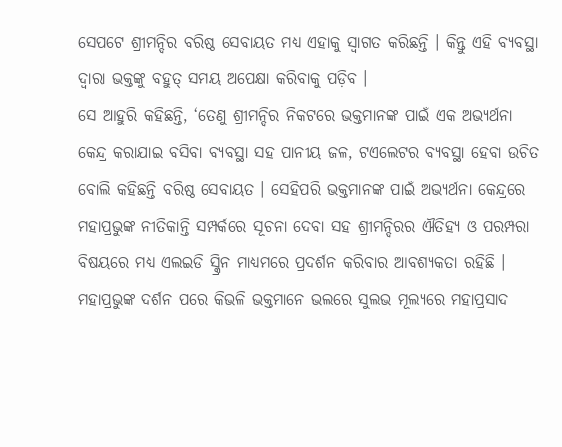ସେପଟେ ଶ୍ରୀମନ୍ଦିର ବରିଷ୍ଠ ସେବାୟତ ମଧ୍ୟ ଏହାକୁ ସ୍ବାଗତ କରିଛନ୍ତି । କିନ୍ତୁ ଏହି ବ୍ୟବସ୍ଥା ଦ୍ବାରା ଭକ୍ତଙ୍କୁ ବହୁତ୍ ସମୟ ଅପେକ୍ଷା କରିବାକୁ ପଡ଼ିବ ।
ସେ ଆହୁରି କହିଛନ୍ତି, ‘ତେଣୁ ଶ୍ରୀମନ୍ଦିର ନିକଟରେ ଭକ୍ତମାନଙ୍କ ପାଇଁ ଏକ ଅଭ୍ୟର୍ଥନା କେନ୍ଦ୍ର କରାଯାଇ ବସିବା ବ୍ୟବସ୍ଥା ସହ ପାନୀୟ ଜଳ, ଟଏଲେଟର ବ୍ୟବସ୍ଥା ହେବା ଉଚିତ ବୋଲି କହିଛନ୍ତି ବରିଷ୍ଠ ସେବାୟତ । ସେହିପରି ଭକ୍ତମାନଙ୍କ ପାଇଁ ଅଭ୍ୟର୍ଥନା କେନ୍ଦ୍ରରେ ମହାପ୍ରଭୁଙ୍କ ନୀତିକାନ୍ତି ସମ୍ପର୍କରେ ସୂଚନା ଦେବା ସହ ଶ୍ରୀମନ୍ଦିରର ଐତିହ୍ୟ ଓ ପରମ୍ପରା ବିଷୟରେ ମଧ୍ୟ ଏଲଇଡି ସ୍କ୍ରିନ ମାଧ୍ୟମରେ ପ୍ରଦର୍ଶନ କରିବାର ଆବଶ୍ୟକତା ରହିଛି । ମହାପ୍ରଭୁଙ୍କ ଦର୍ଶନ ପରେ କିଭଳି ଭକ୍ତମାନେ ଭଲରେ ସୁଲଭ ମୂଲ୍ୟରେ ମହାପ୍ରସାଦ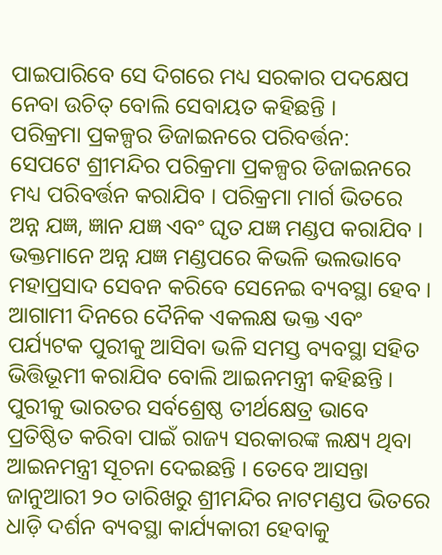ପାଇପାରିବେ ସେ ଦିଗରେ ମଧ୍ୟ ସରକାର ପଦକ୍ଷେପ ନେବା ଉଚିତ୍ ବୋଲି ସେବାୟତ କହିଛନ୍ତି ।
ପରିକ୍ରମା ପ୍ରକଳ୍ପର ଡିଜାଇନରେ ପରିବର୍ତ୍ତନ:
ସେପଟେ ଶ୍ରୀମନ୍ଦିର ପରିକ୍ରମା ପ୍ରକଳ୍ପର ଡିଜାଇନରେ ମଧ୍ୟ ପରିବର୍ତ୍ତନ କରାଯିବ । ପରିକ୍ରମା ମାର୍ଗ ଭିତରେ ଅନ୍ନ ଯଜ୍ଞ, ଜ୍ଞାନ ଯଜ୍ଞ ଏବଂ ଘୃତ ଯଜ୍ଞ ମଣ୍ଡପ କରାଯିବ । ଭକ୍ତମାନେ ଅନ୍ନ ଯଜ୍ଞ ମଣ୍ଡପରେ କିଭଳି ଭଲଭାବେ ମହାପ୍ରସାଦ ସେବନ କରିବେ ସେନେଇ ବ୍ୟବସ୍ଥା ହେବ । ଆଗାମୀ ଦିନରେ ଦୈନିକ ଏକଲକ୍ଷ ଭକ୍ତ ଏବଂ ପର୍ଯ୍ୟଟକ ପୁରୀକୁ ଆସିବା ଭଳି ସମସ୍ତ ବ୍ୟବସ୍ଥା ସହିତ ଭିତ୍ତିଭୂମୀ କରାଯିବ ବୋଲି ଆଇନମନ୍ତ୍ରୀ କହିଛନ୍ତି । ପୁରୀକୁ ଭାରତର ସର୍ବଶ୍ରେଷ୍ଠ ତୀର୍ଥକ୍ଷେତ୍ର ଭାବେ ପ୍ରତିଷ୍ଠିତ କରିବା ପାଇଁ ରାଜ୍ୟ ସରକାରଙ୍କ ଲକ୍ଷ୍ୟ ଥିବା ଆଇନମନ୍ତ୍ରୀ ସୂଚନା ଦେଇଛନ୍ତି । ତେବେ ଆସନ୍ତା ଜାନୁଆରୀ ୨୦ ତାରିଖରୁ ଶ୍ରୀମନ୍ଦିର ନାଟମଣ୍ଡପ ଭିତରେ ଧାଡ଼ି ଦର୍ଶନ ବ୍ୟବସ୍ଥା କାର୍ଯ୍ୟକାରୀ ହେବାକୁ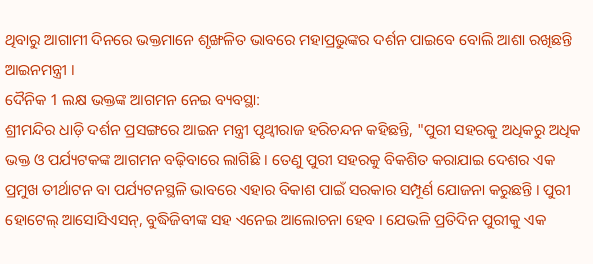ଥିବାରୁ ଆଗାମୀ ଦିନରେ ଭକ୍ତମାନେ ଶୃଙ୍ଖଳିତ ଭାବରେ ମହାପ୍ରଭୁଙ୍କର ଦର୍ଶନ ପାଇବେ ବୋଲି ଆଶା ରଖିଛନ୍ତି ଆଇନମନ୍ତ୍ରୀ ।
ଦୈନିକ 1 ଲକ୍ଷ ଭକ୍ତଙ୍କ ଆଗମନ ନେଇ ବ୍ୟବସ୍ଥା:
ଶ୍ରୀମନ୍ଦିର ଧାଡ଼ି ଦର୍ଶନ ପ୍ରସଙ୍ଗରେ ଆଇନ ମନ୍ତ୍ରୀ ପୃଥ୍ବୀରାଜ ହରିଚନ୍ଦନ କହିଛନ୍ତି, "ପୁରୀ ସହରକୁ ଅଧିକରୁ ଅଧିକ ଭକ୍ତ ଓ ପର୍ଯ୍ୟଟକଙ୍କ ଆଗମନ ବଢ଼ିବାରେ ଲାଗିଛି । ତେଣୁ ପୁରୀ ସହରକୁ ବିକଶିତ କରାଯାଇ ଦେଶର ଏକ ପ୍ରମୁଖ ତୀର୍ଥାଟନ ବା ପର୍ଯ୍ୟଟନସ୍ଥଳି ଭାବରେ ଏହାର ବିକାଶ ପାଇଁ ସରକାର ସମ୍ପୂର୍ଣ ଯୋଜନା କରୁଛନ୍ତି । ପୁରୀ ହୋଟେଲ୍ ଆସୋସିଏସନ୍, ବୁଦ୍ଧିଜିବୀଙ୍କ ସହ ଏନେଇ ଆଲୋଚନା ହେବ । ଯେଭଳି ପ୍ରତିଦିନ ପୁରୀକୁ ଏକ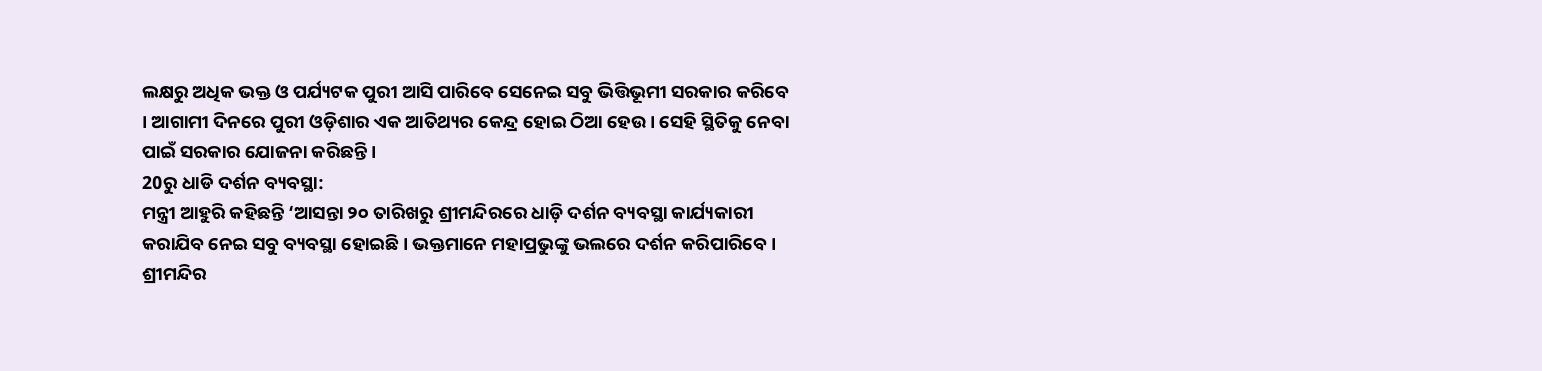ଲକ୍ଷରୁ ଅଧିକ ଭକ୍ତ ଓ ପର୍ଯ୍ୟଟକ ପୁରୀ ଆସି ପାରିବେ ସେନେଇ ସବୁ ଭିତ୍ତିଭୂମୀ ସରକାର କରିବେ । ଆଗାମୀ ଦିନରେ ପୁରୀ ଓଡ଼ିଶାର ଏକ ଆତିଥ୍ୟର କେନ୍ଦ୍ର ହୋଇ ଠିଆ ହେଉ । ସେହି ସ୍ଥିତିକୁ ନେବା ପାଇଁ ସରକାର ଯୋଜନା କରିଛନ୍ତି ।
20ରୁ ଧାଡି ଦର୍ଶନ ବ୍ୟବସ୍ଥା:
ମନ୍ତ୍ରୀ ଆହୁରି କହିଛନ୍ତି ‘ଆସନ୍ତା ୨୦ ତାରିଖରୁ ଶ୍ରୀମନ୍ଦିରରେ ଧାଡ଼ି ଦର୍ଶନ ବ୍ୟବସ୍ଥା କାର୍ଯ୍ୟକାରୀ କରାଯିବ ନେଇ ସବୁ ବ୍ୟବସ୍ଥା ହୋଇଛି । ଭକ୍ତମାନେ ମହାପ୍ରଭୁଙ୍କୁ ଭଲରେ ଦର୍ଶନ କରିପାରିବେ । ଶ୍ରୀମନ୍ଦିର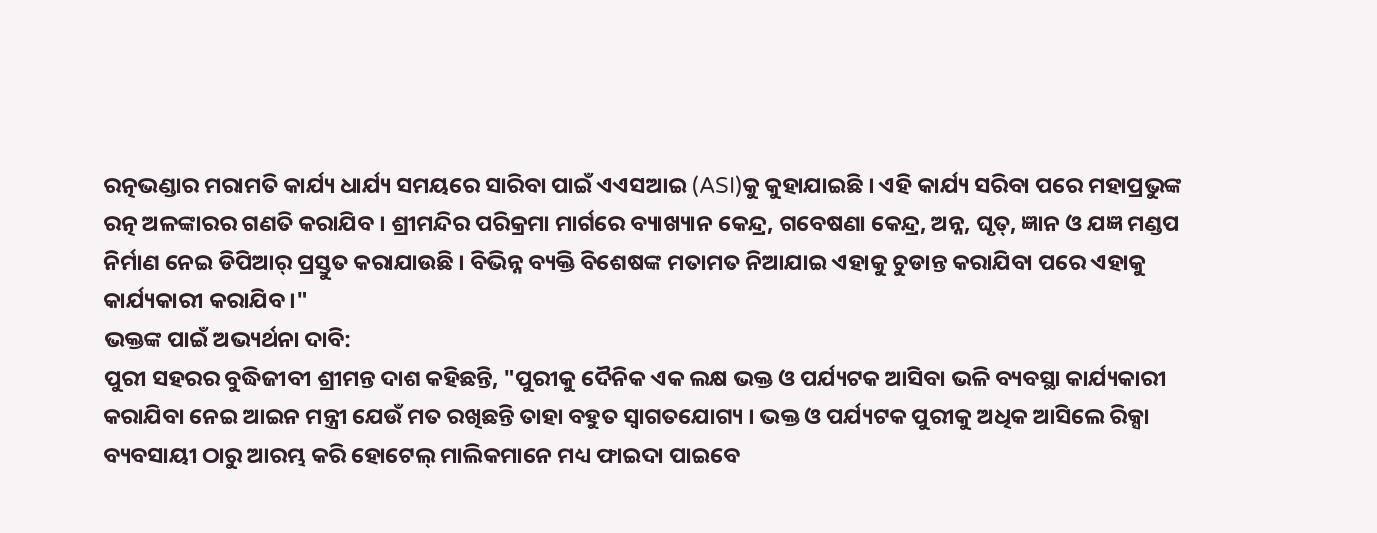ରତ୍ନଭଣ୍ଡାର ମରାମତି କାର୍ଯ୍ୟ ଧାର୍ଯ୍ୟ ସମୟରେ ସାରିବା ପାଇଁ ଏଏସଆଇ (ASI)କୁ କୁହାଯାଇଛି । ଏହି କାର୍ଯ୍ୟ ସରିବା ପରେ ମହାପ୍ରଭୁଙ୍କ ରତ୍ନ ଅଳଙ୍କାରର ଗଣତି କରାଯିବ । ଶ୍ରୀମନ୍ଦିର ପରିକ୍ରମା ମାର୍ଗରେ ବ୍ୟାଖ୍ୟାନ କେନ୍ଦ୍ର, ଗବେଷଣା କେନ୍ଦ୍ର, ଅନ୍ନ, ଘୃତ୍, ଜ୍ଞାନ ଓ ଯଜ୍ଞ ମଣ୍ଡପ ନିର୍ମାଣ ନେଇ ଡିପିଆର୍ ପ୍ରସ୍ତୁତ କରାଯାଉଛି । ବିଭିନ୍ନ ବ୍ୟକ୍ତି ବିଶେଷଙ୍କ ମତାମତ ନିଆଯାଇ ଏହାକୁ ଚୁଡାନ୍ତ କରାଯିବା ପରେ ଏହାକୁ କାର୍ଯ୍ୟକାରୀ କରାଯିବ ।"
ଭକ୍ତଙ୍କ ପାଇଁ ଅଭ୍ୟର୍ଥନା ଦାବି:
ପୁରୀ ସହରର ବୁଦ୍ଧିଜୀବୀ ଶ୍ରୀମନ୍ତ ଦାଶ କହିଛନ୍ତି, "ପୁରୀକୁ ଦୈନିକ ଏକ ଲକ୍ଷ ଭକ୍ତ ଓ ପର୍ଯ୍ୟଟକ ଆସିବା ଭଳି ବ୍ୟବସ୍ଥା କାର୍ଯ୍ୟକାରୀ କରାଯିବା ନେଇ ଆଇନ ମନ୍ତ୍ରୀ ଯେଉଁ ମତ ରଖିଛନ୍ତି ତାହା ବହୁତ ସ୍ବାଗତଯୋଗ୍ୟ । ଭକ୍ତ ଓ ପର୍ଯ୍ୟଟକ ପୁରୀକୁ ଅଧିକ ଆସିଲେ ରିକ୍ସା ବ୍ୟବସାୟୀ ଠାରୁ ଆରମ୍ଭ କରି ହୋଟେଲ୍ ମାଲିକମାନେ ମଧ୍ୟ ଫାଇଦା ପାଇବେ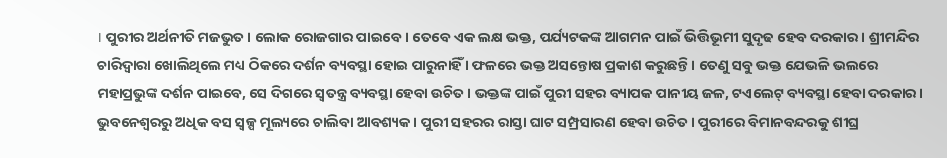। ପୁରୀର ଅର୍ଥନୀତି ମଜଭୁତ । ଲୋକ ରୋଜଗାର ପାଇବେ । ତେବେ ଏକ ଲକ୍ଷ ଭକ୍ତ, ପର୍ଯ୍ୟଟକଙ୍କ ଆଗମନ ପାଇଁ ଭିତ୍ତିଭୂମୀ ସୁଦୃଢ ହେବ ଦରକାର । ଶ୍ରୀମନ୍ଦିର ଚାରିଦ୍ବାରା ଖୋଲିଥିଲେ ମଧ୍ୟ ଠିକରେ ଦର୍ଶନ ବ୍ୟବସ୍ଥା ହୋଇ ପାରୁନାହିଁ । ଫଳରେ ଭକ୍ତ ଅସନ୍ତୋଷ ପ୍ରକାଶ କରୁଛନ୍ତି । ତେଣୁ ସବୁ ଭକ୍ତ ଯେଭଳି ଭଲରେ ମହାପ୍ରଭୁଙ୍କ ଦର୍ଶନ ପାଇବେ, ସେ ଦିଗରେ ସ୍ବତନ୍ତ୍ର ବ୍ୟବସ୍ଥା ହେବା ଉଚିତ । ଭକ୍ତଙ୍କ ପାଇଁ ପୁରୀ ସହର ବ୍ୟାପକ ପାନୀୟ ଜଳ, ଟଏଲେଟ୍ ବ୍ୟବସ୍ଥା ହେବା ଦରକାର । ଭୁବନେଶ୍ବରରୁ ଅଧିକ ବସ ସ୍ୱଳ୍ପ ମୂଲ୍ୟରେ ଚାଲିବା ଆବଶ୍ୟକ । ପୁରୀ ସହରର ରାସ୍ତା ଘାଟ ସମ୍ପ୍ରସାରଣ ହେବା ଉଚିତ । ପୁରୀରେ ବିମାନବନ୍ଦରକୁ ଶୀଘ୍ର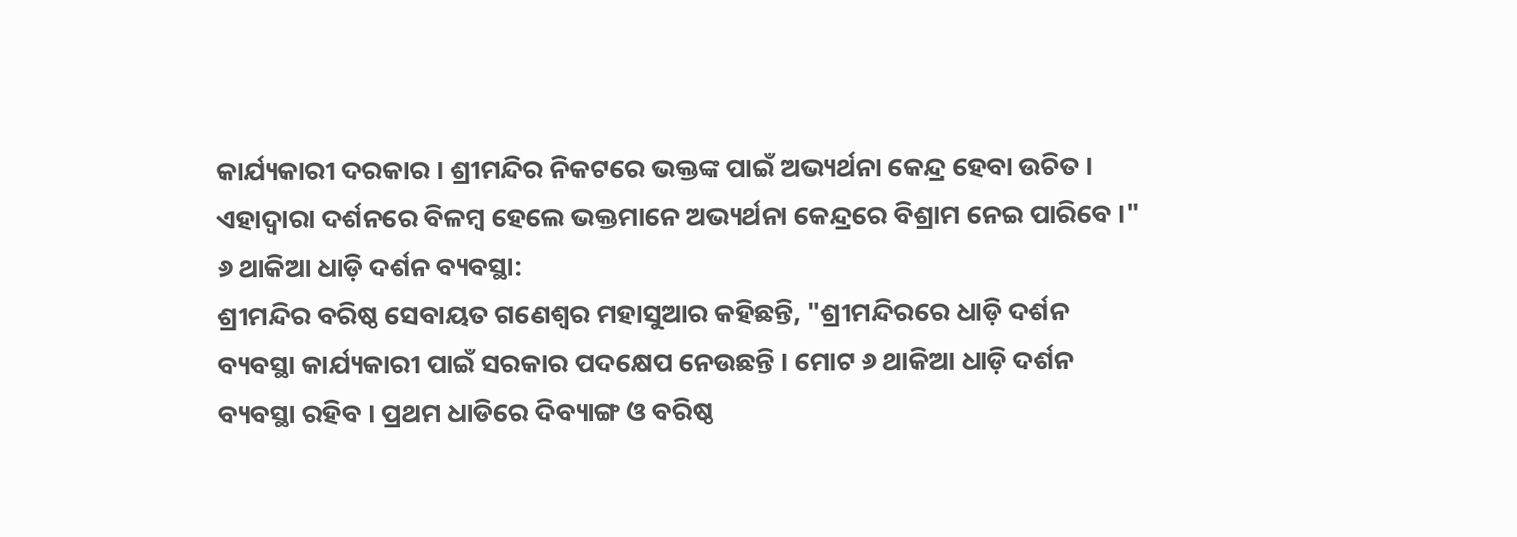କାର୍ଯ୍ୟକାରୀ ଦରକାର । ଶ୍ରୀମନ୍ଦିର ନିକଟରେ ଭକ୍ତଙ୍କ ପାଇଁ ଅଭ୍ୟର୍ଥନା କେନ୍ଦ୍ର ହେବା ଉଚିତ । ଏହାଦ୍ଵାରା ଦର୍ଶନରେ ବିଳମ୍ବ ହେଲେ ଭକ୍ତମାନେ ଅଭ୍ୟର୍ଥନା କେନ୍ଦ୍ରରେ ବିଶ୍ରାମ ନେଇ ପାରିବେ ।"
୬ ଥାକିଆ ଧାଡ଼ି ଦର୍ଶନ ବ୍ୟବସ୍ଥା:
ଶ୍ରୀମନ୍ଦିର ବରିଷ୍ଠ ସେବାୟତ ଗଣେଶ୍ୱର ମହାସୁଆର କହିଛନ୍ତି, "ଶ୍ରୀମନ୍ଦିରରେ ଧାଡ଼ି ଦର୍ଶନ ବ୍ୟବସ୍ଥା କାର୍ଯ୍ୟକାରୀ ପାଇଁ ସରକାର ପଦକ୍ଷେପ ନେଉଛନ୍ତି । ମୋଟ ୬ ଥାକିଆ ଧାଡ଼ି ଦର୍ଶନ ବ୍ୟବସ୍ଥା ରହିବ । ପ୍ରଥମ ଧାଡିରେ ଦିବ୍ୟାଙ୍ଗ ଓ ବରିଷ୍ଠ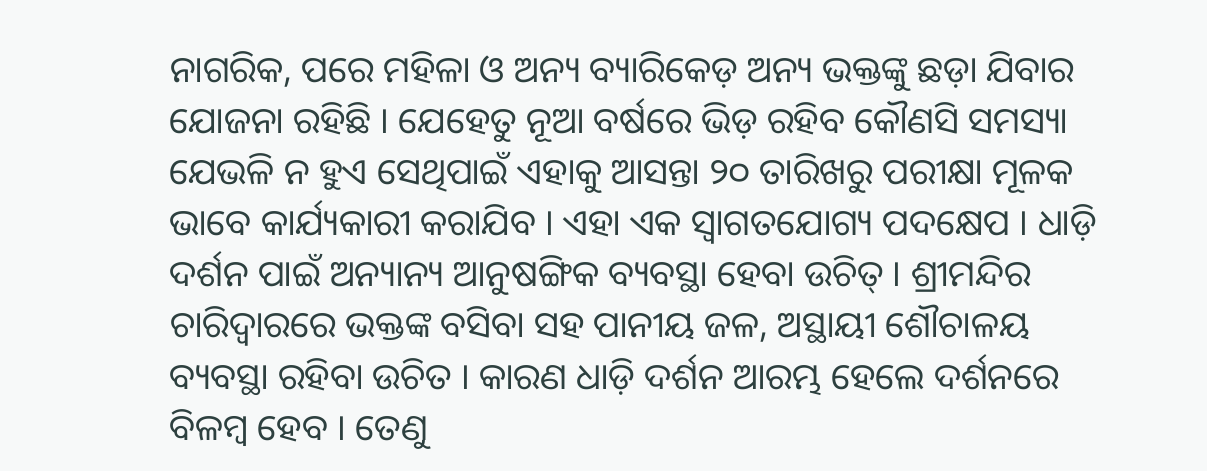ନାଗରିକ, ପରେ ମହିଳା ଓ ଅନ୍ୟ ବ୍ୟାରିକେଡ଼ ଅନ୍ୟ ଭକ୍ତଙ୍କୁ ଛଡ଼ା ଯିବାର ଯୋଜନା ରହିଛି । ଯେହେତୁ ନୂଆ ବର୍ଷରେ ଭିଡ଼ ରହିବ କୌଣସି ସମସ୍ୟା ଯେଭଳି ନ ହୁଏ ସେଥିପାଇଁ ଏହାକୁ ଆସନ୍ତା ୨୦ ତାରିଖରୁ ପରୀକ୍ଷା ମୂଳକ ଭାବେ କାର୍ଯ୍ୟକାରୀ କରାଯିବ । ଏହା ଏକ ସ୍ବାଗତଯୋଗ୍ୟ ପଦକ୍ଷେପ । ଧାଡ଼ି ଦର୍ଶନ ପାଇଁ ଅନ୍ୟାନ୍ୟ ଆନୁଷଙ୍ଗିକ ବ୍ୟବସ୍ଥା ହେବା ଉଚିତ୍ । ଶ୍ରୀମନ୍ଦିର ଚାରିଦ୍ବାରରେ ଭକ୍ତଙ୍କ ବସିବା ସହ ପାନୀୟ ଜଳ, ଅସ୍ଥାୟୀ ଶୌଚାଳୟ ବ୍ୟବସ୍ଥା ରହିବା ଉଚିତ । କାରଣ ଧାଡ଼ି ଦର୍ଶନ ଆରମ୍ଭ ହେଲେ ଦର୍ଶନରେ ବିଳମ୍ବ ହେବ । ତେଣୁ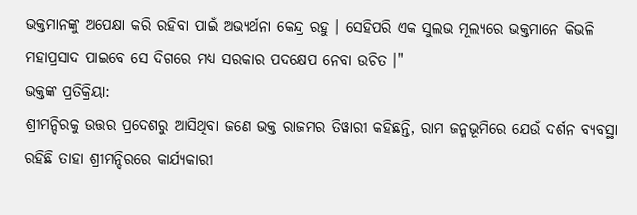ଭକ୍ତମାନଙ୍କୁ ଅପେକ୍ଷା କରି ରହିବା ପାଇଁ ଅଭ୍ୟର୍ଥନା କେନ୍ଦ୍ର ରହୁ । ସେହିପରି ଏକ ସୁଲଭ ମୂଲ୍ୟରେ ଭକ୍ତମାନେ କିଭଳି ମହାପ୍ରସାଦ ପାଇବେ ସେ ଦିଗରେ ମଧ୍ୟ ସରକାର ପଦକ୍ଷେପ ନେବା ଉଚିତ ।"
ଭକ୍ତଙ୍କ ପ୍ରତିକ୍ରିୟା:
ଶ୍ରୀମନ୍ଦିରକୁ ଉତ୍ତର ପ୍ରଦେଶରୁ ଆସିଥିବା ଜଣେ ଭକ୍ତ ରାଜମର ତିୱାରୀ କହିଛନ୍ତି, ରାମ ଜନ୍ମଭୂମିରେ ଯେଉଁ ଦର୍ଶନ ବ୍ୟବସ୍ଥା ରହିଛି ତାହା ଶ୍ରୀମନ୍ଦିରରେ କାର୍ଯ୍ୟକାରୀ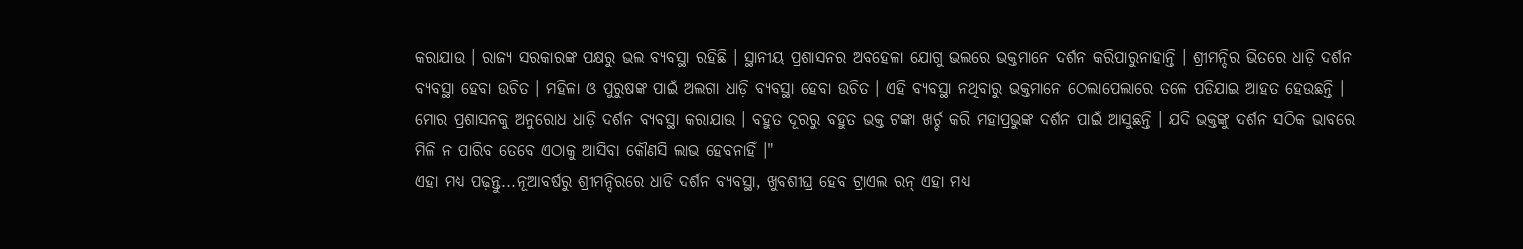କରାଯାଉ । ରାଜ୍ୟ ସରକାରଙ୍କ ପକ୍ଷରୁ ଭଲ ବ୍ୟବସ୍ଥା ରହିଛି । ସ୍ଥାନୀୟ ପ୍ରଶାସନର ଅବହେଳା ଯୋଗୁ ଭଲରେ ଭକ୍ତମାନେ ଦର୍ଶନ କରିପାରୁନାହାନ୍ତି । ଶ୍ରୀମନ୍ଦିର ଭିତରେ ଧାଡ଼ି ଦର୍ଶନ ବ୍ୟବସ୍ଥା ହେବା ଉଚିତ । ମହିଳା ଓ ପୁରୁଷଙ୍କ ପାଇଁ ଅଲଗା ଧାଡ଼ି ବ୍ୟବସ୍ଥା ହେବା ଉଚିତ । ଏହି ବ୍ୟବସ୍ଥା ନଥିବାରୁ ଭକ୍ତମାନେ ଠେଲାପେଲାରେ ତଳେ ପଡିଯାଇ ଆହତ ହେଉଛନ୍ତି । ମୋର ପ୍ରଶାସନକୁ ଅନୁରୋଧ ଧାଡ଼ି ଦର୍ଶନ ବ୍ୟବସ୍ଥା କରାଯାଉ । ବହୁତ ଦୂରରୁ ବହୁତ ଭକ୍ତ ଟଙ୍କା ଖର୍ଚ୍ଚ କରି ମହାପ୍ରଭୁଙ୍କ ଦର୍ଶନ ପାଇଁ ଆସୁଛନ୍ତି । ଯଦି ଭକ୍ତଙ୍କୁ ଦର୍ଶନ ସଠିକ ଭାବରେ ମିଳି ନ ପାରିବ ତେବେ ଏଠାକୁ ଆସିବା କୌଣସି ଲାଭ ହେବନାହିଁ ।"
ଏହା ମଧ୍ୟ ପଢ଼ନ୍ତୁ...ନୂଆବର୍ଷରୁ ଶ୍ରୀମନ୍ଦିରରେ ଧାଡି ଦର୍ଶନ ବ୍ୟବସ୍ଥା, ଖୁବଶୀଘ୍ର ହେବ ଟ୍ରାଏଲ ରନ୍ ଏହା ମଧ୍ୟ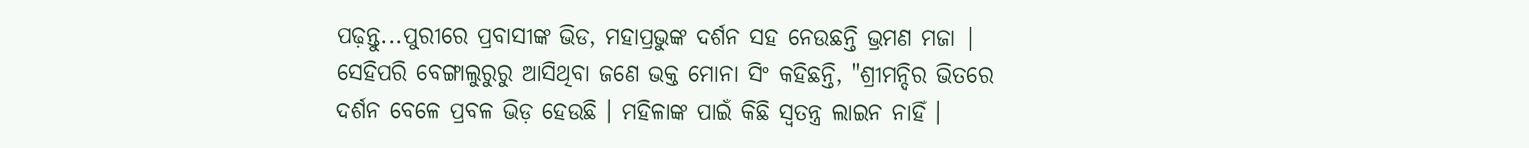ପଢ଼ନ୍ତୁ...ପୁରୀରେ ପ୍ରବାସୀଙ୍କ ଭିଡ, ମହାପ୍ରଭୁଙ୍କ ଦର୍ଶନ ସହ ନେଉଛନ୍ତି ଭ୍ରମଣ ମଜା |
ସେହିପରି ବେଙ୍ଗାଲୁରୁରୁ ଆସିଥିବା ଜଣେ ଭକ୍ତ ମୋନା ସିଂ କହିଛନ୍ତି, "ଶ୍ରୀମନ୍ଦିର ଭିତରେ ଦର୍ଶନ ବେଳେ ପ୍ରବଳ ଭିଡ଼ ହେଉଛି । ମହିଳାଙ୍କ ପାଇଁ କିଛି ସ୍ବତନ୍ତ୍ର ଲାଇନ ନାହିଁ ।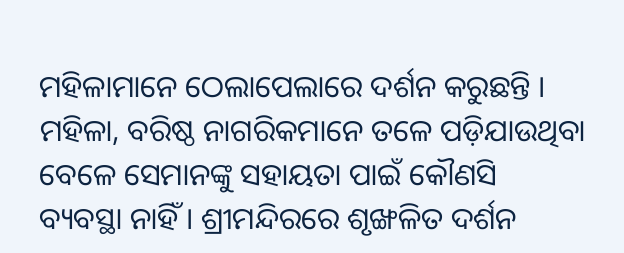ମହିଳାମାନେ ଠେଲାପେଲାରେ ଦର୍ଶନ କରୁଛନ୍ତି । ମହିଳା, ବରିଷ୍ଠ ନାଗରିକମାନେ ତଳେ ପଡ଼ିଯାଉଥିବା ବେଳେ ସେମାନଙ୍କୁ ସହାୟତା ପାଇଁ କୌଣସି ବ୍ୟବସ୍ଥା ନାହିଁ । ଶ୍ରୀମନ୍ଦିରରେ ଶୃଙ୍ଖଳିତ ଦର୍ଶନ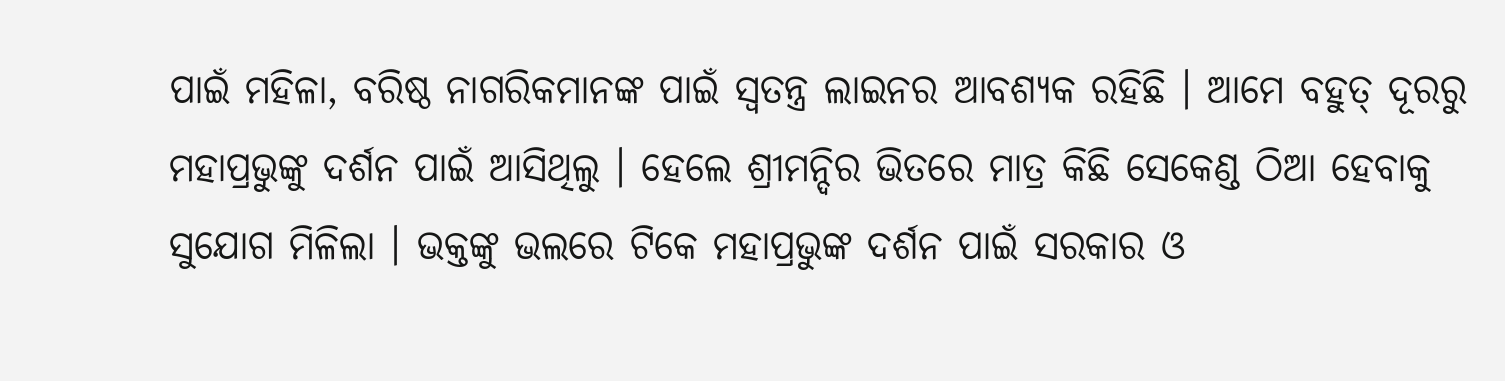ପାଇଁ ମହିଳା, ବରିଷ୍ଠ ନାଗରିକମାନଙ୍କ ପାଇଁ ସ୍ବତନ୍ତ୍ର ଲାଇନର ଆବଶ୍ୟକ ରହିଛି । ଆମେ ବହୁତ୍ ଦୂରରୁ ମହାପ୍ରଭୁଙ୍କୁ ଦର୍ଶନ ପାଇଁ ଆସିଥିଲୁ । ହେଲେ ଶ୍ରୀମନ୍ଦିର ଭିତରେ ମାତ୍ର କିଛି ସେକେଣ୍ଡ ଠିଆ ହେବାକୁ ସୁଯୋଗ ମିଳିଲା । ଭକ୍ତଙ୍କୁ ଭଲରେ ଟିକେ ମହାପ୍ରଭୁଙ୍କ ଦର୍ଶନ ପାଇଁ ସରକାର ଓ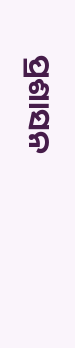ପ୍ରଶାସନ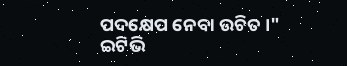ପଦକ୍ଷେପ ନେବା ଉଚିତ ।"
ଇଟିଭି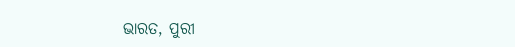ଭାରତ, ପୁରୀ